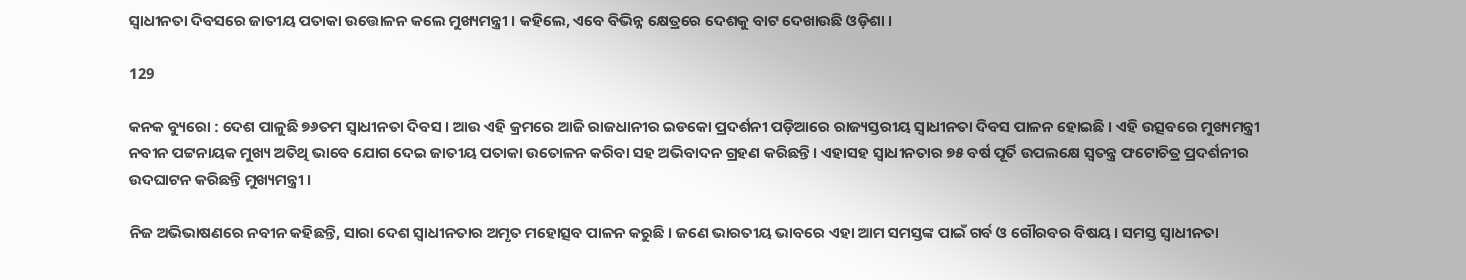ସ୍ୱାଧୀନତା ଦିବସରେ ଜାତୀୟ ପତାକା ଉତ୍ତୋଳନ କଲେ ମୁଖ୍ୟମନ୍ତ୍ରୀ । କହିଲେ, ଏବେ ବିଭିନ୍ନ କ୍ଷେତ୍ରରେ ଦେଶକୁ ବାଟ ଦେଖାଉଛି ଓଡ଼ିଶା ।

129

କନକ ବ୍ୟୁରୋ : ଦେଶ ପାଳୁଛି ୭୬ତମ ସ୍ୱାଧୀନତା ଦିବସ । ଆଉ ଏହି କ୍ରମରେ ଆଜି ରାଜଧାନୀର ଇଡକୋ ପ୍ରଦର୍ଶନୀ ପଡ଼ିଆରେ ରାଜ୍ୟସ୍ତରୀୟ ସ୍ୱାଧୀନତା ଦିବସ ପାଳନ ହୋଇଛି । ଏହି ଉତ୍ସବରେ ମୁଖ୍ୟମନ୍ତ୍ରୀ ନବୀନ ପଟ୍ଟନାୟକ ମୁଖ୍ୟ ଅତିଥି ଭାବେ ଯୋଗ ଦେଇ ଜାତୀୟ ପତାକା ଉତୋଳନ କରିବା ସହ ଅଭିବାଦନ ଗ୍ରହଣ କରିଛନ୍ତି । ଏହାସହ ସ୍ୱାଧୀନତାର ୭୫ ବର୍ଷ ପୂର୍ତି ଉପଲକ୍ଷେ ସ୍ୱତନ୍ତ୍ର ଫଟୋଚିତ୍ର ପ୍ରଦର୍ଶନୀର ଉଦଘାଟନ କରିଛନ୍ତି ମୁଖ୍ୟମନ୍ତ୍ରୀ ।

ନିଜ ଅଭିଭାଷଣରେ ନବୀନ କହିଛନ୍ତି, ସାରା ଦେଶ ସ୍ୱାଧୀନତାର ଅମୃତ ମହୋତ୍ସବ ପାଳନ କରୁଛି । ଜଣେ ଭାରତୀୟ ଭାବରେ ଏହା ଆମ ସମସ୍ତଙ୍କ ପାଇଁ ଗର୍ବ ଓ ଗୌରବର ବିଷୟ । ସମସ୍ତ ସ୍ୱାଧୀନତା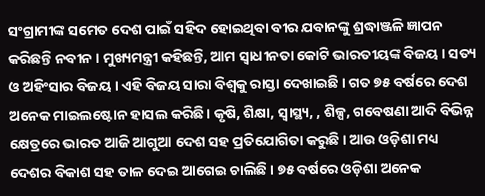ସଂଗ୍ରାମୀଙ୍କ ସମେତ ଦେଶ ପାଇଁ ସହିଦ ହୋଇଥିବା ବୀର ଯବାନଙ୍କୁ ଶ୍ରଦ୍ଧାଞ୍ଜଳି ଜ୍ଞାପନ କରିଛନ୍ତି ନବୀନ । ମୁଖ୍ୟମନ୍ତ୍ରୀ କହିଛନ୍ତି, ଆମ ସ୍ୱାଧୀନତା କୋଟି ଭାରତୀୟଙ୍କ ବିଜୟ । ସତ୍ୟ ଓ ଅହିଂସାର ବିଜୟ । ଏହି ବିଜୟ ସାରା ବିଶ୍ୱକୁ ରାସ୍ତା ଦେଖାଇଛି । ଗତ ୭୫ ବର୍ଷରେ ଦେଶ ଅନେକ ମାଇଲଷ୍ଟୋନ ହାସଲ କରିଛି। କୃଷି, ଶିକ୍ଷା, ସ୍ବାସ୍ଥ୍ୟ, , ଶିଳ୍ପ, ଗବେଷଣା ଆଦି ବିଭିନ୍ନ କ୍ଷେତ୍ରରେ ଭାରତ ଆଜି ଆଗୁଆ ଦେଶ ସହ ପ୍ରତିଯୋଗିତା କରୁଛି । ଆଉ ଓଡ଼ିଶା ମଧ୍ୟ ଦେଶର ବିକାଶ ସହ ତାଳ ଦେଇ ଆଗେଇ ଚାଲିଛି । ୭୫ ବର୍ଷରେ ଓଡ଼ିଶା ଅନେକ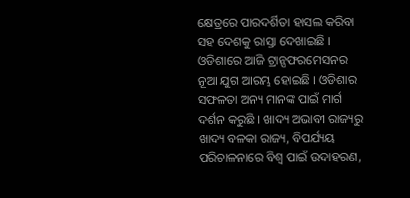କ୍ଷେତ୍ରରେ ପାରଦର୍ଶିତା ହାସଲ କରିବା ସହ ଦେଶକୁ ରାସ୍ତା ଦେଖାଇଛି । ଓଡିଶାରେ ଆଜି ଟ୍ରାନ୍ସଫରମେସନର ନୂଆ ଯୁଗ ଆରମ୍ଭ ହୋଇଛି । ଓଡିଶାର ସଫଳତା ଅନ୍ୟ ମାନଙ୍କ ପାଇଁ ମାର୍ଗ ଦର୍ଶନ କରୁଛି । ଖାଦ୍ୟ ଅଭାବୀ ରାଜ୍ୟରୁ ଖାଦ୍ୟ ବଳକା ରାଜ୍ୟ, ବିପର୍ଯ୍ୟୟ ପରିଚାଳନାରେ ବିଶ୍ୱ ପାଇଁ ଉଦାହରଣ,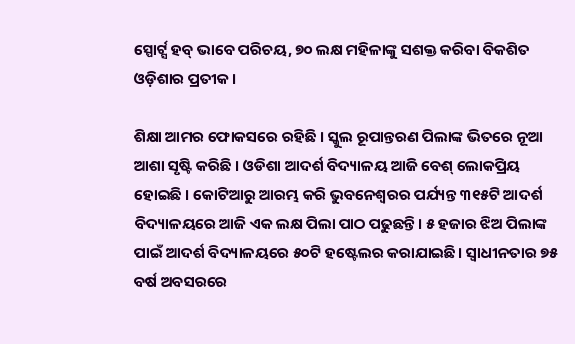ସ୍ପୋର୍ଟ୍ସ ହବ୍ ଭାବେ ପରିଚୟ, ୭୦ ଲକ୍ଷ ମହିଳାଙ୍କୁ ସଶକ୍ତ କରିବା ବିକଶିତ ଓଡ଼ିଶାର ପ୍ରତୀକ ।

ଶିକ୍ଷା ଆମର ଫୋକସରେ ରହିଛି । ସ୍କୁଲ ରୂପାନ୍ତରଣ ପିଲାଙ୍କ ଭିତରେ ନୂଆ ଆଶା ସୃଷ୍ଟି କରିଛି । ଓଡିଶା ଆଦର୍ଶ ବିଦ୍ୟାଳୟ ଆଜି ବେଶ୍‌ ଲୋକପ୍ରିୟ ହୋଇଛି । କୋଟିଆରୁ ଆରମ୍ଭ କରି ଭୁବନେଶ୍ବରର ପର୍ଯ୍ୟନ୍ତ ୩୧୫ଟି ଆଦର୍ଶ ବିଦ୍ୟାଳୟରେ ଆଜି ଏକ ଲକ୍ଷ ପିଲା ପାଠ ପଢୁଛନ୍ତି। ୫ ହଜାର ଝିଅ ପିଲାଙ୍କ ପାଇଁ ଆଦର୍ଶ ବିଦ୍ୟାଳୟରେ ୫୦ଟି ହଷ୍ଟେଲର କରାଯାଇଛି। ସ୍ବାଧୀନତାର ୭୫ ବର୍ଷ ଅବସରରେ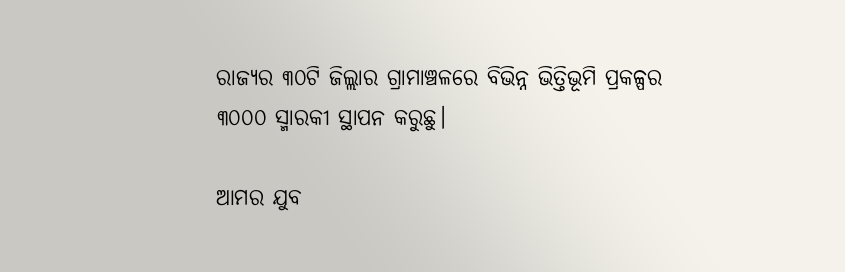ରାଜ୍ୟର ୩୦ଟି ଜିଲ୍ଲାର ଗ୍ରାମାଞ୍ଚଳରେ ବିଭିନ୍ନ ଭିତ୍ତିଭୂମି ପ୍ରକଳ୍ପର ୩୦୦୦ ସ୍ମାରକୀ ସ୍ଥାପନ କରୁଛୁ।

ଆମର ଯୁବ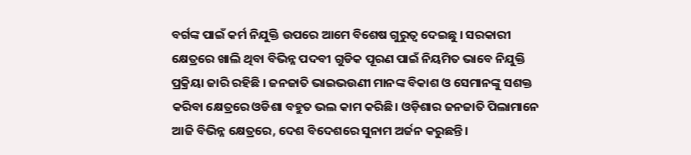ବର୍ଗଙ୍କ ପାଇଁ କର୍ମ ନିଯୁକ୍ତି ଉପରେ ଆମେ ବିଶେଷ ଗୁରୁତ୍ବ ଦେଇଛୁ । ସରକାରୀ କ୍ଷେତ୍ରରେ ଖାଲି ଥିବା ବିଭିନ୍ନ ପଦବୀ ଗୁଡିକ ପୂରଣ ପାଇଁ ନିୟମିତ ଭାବେ ନିଯୁକ୍ତି ପ୍ରକ୍ରିୟା ଜାରି ରହିଛି । ଜନଜାତି ଭାଇଭଉଣୀ ମାନଙ୍କ ବିକାଶ ଓ ସେମାନଙ୍କୁ ସଶକ୍ତ କରିବା କ୍ଷେତ୍ରରେ ଓଡିଶା ବହୁତ ଭଲ କାମ କରିଛି। ଓଡ଼ିଶାର ଜନଜାତି ପିଲାମାନେ ଆଜି ବିଭିନ୍ନ କ୍ଷେତ୍ରରେ, ଦେଶ ବିଦେଶରେ ସୁନାମ ଅର୍ଜନ କରୁଛନ୍ତି।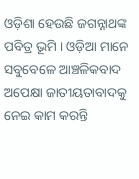ଓଡ଼ିଶା ହେଉଛି ଜଗନ୍ନାଥଙ୍କ ପବିତ୍ର ଭୂମି । ଓଡ଼ିଆ ମାନେ ସବୁବେଳେ ଆଞ୍ଚଳିକବାଦ ଅପେକ୍ଷା ଜାତୀୟତାବାଦକୁ ନେଇ କାମ କରନ୍ତି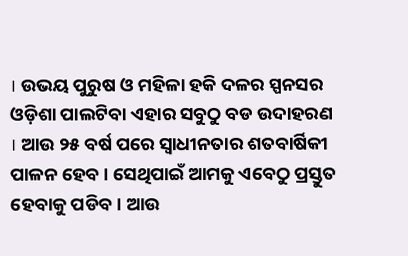। ଉଭୟ ପୁରୁଷ ଓ ମହିଳା ହକି ଦଳର ସ୍ପନସର ଓଡ଼ିଶା ପାଲଟିବା ଏହାର ସବୁଠୁ ବଡ ଉଦାହରଣ । ଆଉ ୨୫ ବର୍ଷ ପରେ ସ୍ୱାଧୀନତାର ଶତବାର୍ଷିକୀ ପାଳନ ହେବ । ସେଥିପାଇଁ ଆମକୁ ଏବେଠୁ ପ୍ରସ୍ତୁତ ହେବାକୁ ପଡିବ । ଆଉ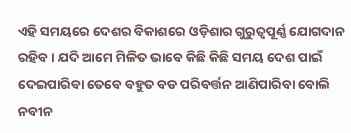ଏହି ସମୟରେ ଦେଶର ବିକାଶରେ ଓଡ଼ିଶାର ଗୁରୁତ୍ୱପୂର୍ଣ୍ଣ ଯୋଗଦାନ ରହିବ । ଯଦି ଆମେ ମିଳିତ ଭାବେ କିଛି କିଛି ସମୟ ଦେଶ ପାଇଁ ଦେଇପାରିବା ତେବେ ବହୁତ ବଡ ପରିବର୍ତ୍ତନ ଆଣିପାରିବା ବୋଲି ନବୀନ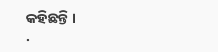କହିଛନ୍ତି ।
.